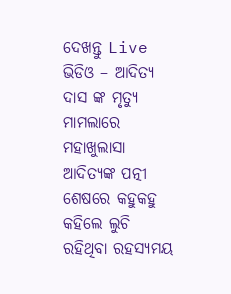ଦେଖନ୍ତୁ Live ଭିଡିଓ – ଆଦିତ୍ୟ ଦାସ ଙ୍କ ମୃତ୍ୟୁ ମାମଲାରେ ମହାଖୁଲାସା ଆଦିତ୍ୟଙ୍କ ପତ୍ନୀ ଶେଷରେ କହୁକହୁ କହିଲେ ଲୁଚି ରହିଥିବା ରହସ୍ୟମୟ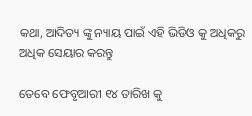କଥା, ଆଦିତ୍ୟ ଙ୍କୁ ନ୍ୟାୟ ପାଇଁ ଏହି ଭିଡିଓ କୁ ଅଧିକରୁ ଅଧିକ ସେୟାର କରନ୍ତୁ

ତେବେ ଫେବୃଆରୀ ୧୪ ତାରିଖ କୁ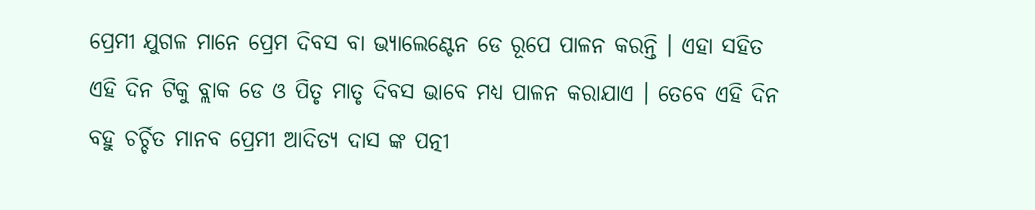ପ୍ରେମୀ ଯୁଗଳ ମାନେ ପ୍ରେମ ଦିବସ ବା ଭ୍ୟାଲେଣ୍ଟେନ ଡେ ରୂପେ ପାଳନ କରନ୍ତି । ଏହା ସହିତ ଏହି ଦିନ ଟିକୁ ବ୍ଲାକ ଡେ ଓ ପିତୃ ମାତୃ ଦିବସ ଭାବେ ମଧ୍ୟ ପାଳନ କରାଯାଏ । ତେବେ ଏହି ଦିନ ବହୁ ଚର୍ଚ୍ଚିତ ମାନବ ପ୍ରେମୀ ଆଦିତ୍ୟ ଦାସ ଙ୍କ ପତ୍ନୀ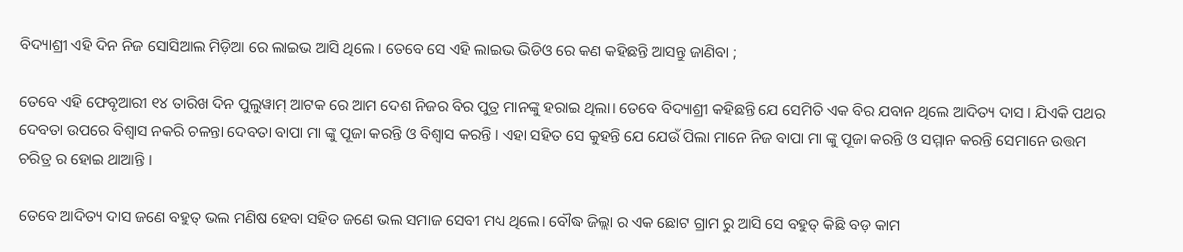ବିଦ୍ୟାଶ୍ରୀ ଏହି ଦିନ ନିଜ ସୋସିଆଲ ମିଡ଼ିଆ ରେ ଲାଇଭ ଆସି ଥିଲେ । ତେବେ ସେ ଏହି ଲାଇଭ ଭିଡିଓ ରେ କଣ କହିଛନ୍ତି ଆସନ୍ତୁ ଜାଣିବା ;

ତେବେ ଏହି ଫେବୃଆରୀ ୧୪ ତାରିଖ ଦିନ ପୁଲୁୱାମ୍ ଆଟକ ରେ ଆମ ଦେଶ ନିଜର ବିର ପୁତ୍ର ମାନଙ୍କୁ ହରାଇ ଥିଲା। ତେବେ ବିଦ୍ୟାଶ୍ରୀ କହିଛନ୍ତି ଯେ ସେମିତି ଏକ ବିର ଯବାନ ଥିଲେ ଆଦିତ୍ୟ ଦାସ । ଯିଏକି ପଥର ଦେବତା ଉପରେ ବିଶ୍ୱାସ ନକରି ଚଳନ୍ତା ଦେବତା ବାପା ମା ଙ୍କୁ ପୂଜା କରନ୍ତି ଓ ବିଶ୍ୱାସ କରନ୍ତି । ଏହା ସହିତ ସେ କୁହନ୍ତି ଯେ ଯେଉଁ ପିଲା ମାନେ ନିଜ ବାପା ମା ଙ୍କୁ ପୂଜା କରନ୍ତି ଓ ସମ୍ମାନ କରନ୍ତି ସେମାନେ ଉତ୍ତମ ଚରିତ୍ର ର ହୋଇ ଥାଆନ୍ତି ।

ତେବେ ଆଦିତ୍ୟ ଦାସ ଜଣେ ବହୁତ୍ ଭଲ ମଣିଷ ହେବା ସହିତ ଜଣେ ଭଲ ସମାଜ ସେବୀ ମଧ୍ୟ ଥିଲେ। ବୌଦ୍ଧ ଜିଲ୍ଲା ର ଏକ ଛୋଟ ଗ୍ରାମ ରୁ ଆସି ସେ ବହୁତ୍ କିଛି ବଡ଼ କାମ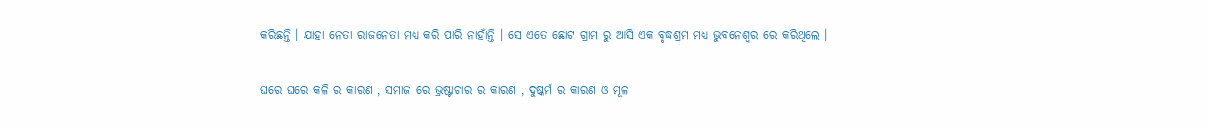କରିଛନ୍ତି । ଯାହା ନେତା ରାଜନେତା ମଧ୍ୟ କରି ପାରି ନାହାଁନ୍ତି । ସେ ଏତେ ଛୋଟ ଗ୍ରାମ ରୁ ଆସି ଏକ ବୃଦ୍ଧଶ୍ରମ ମଧ୍ୟ ଭୁବନେଶ୍ୱର ରେ କରିଥିଲେ ।

ଘରେ ଘରେ କଳି ର କାରଣ , ସମାଜ ରେ ଭ୍ରଷ୍ଟାଚାର ର କାରଣ , ଦୁଷ୍କର୍ମ ର କାରଣ ଓ ମୂଳ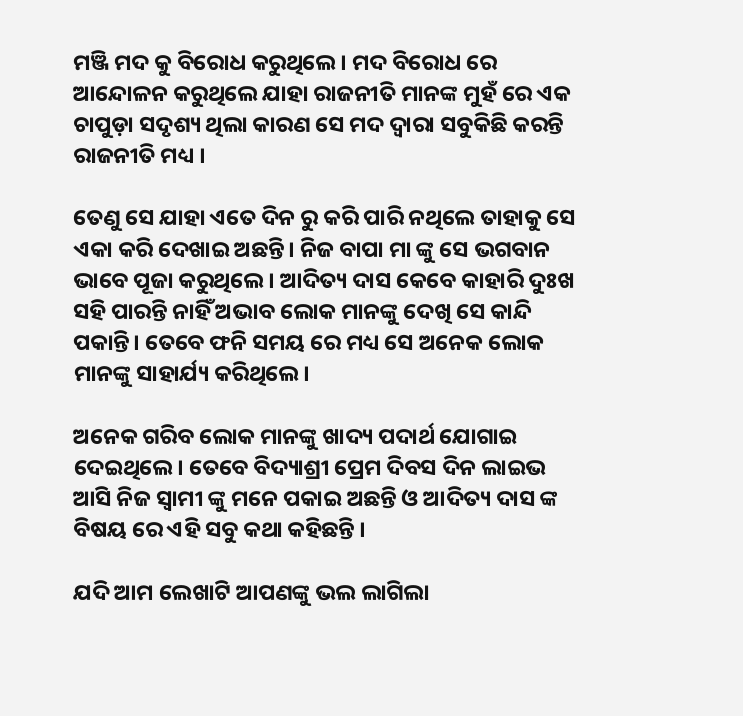ମଞ୍ଜି ମଦ କୁ ବିରୋଧ କରୁଥିଲେ । ମଦ ବିରୋଧ ରେ ଆନ୍ଦୋଳନ କରୁଥିଲେ ଯାହା ରାଜନୀତି ମାନଙ୍କ ମୁହଁ ରେ ଏକ ଚାପୁଡ଼ା ସଦୃଶ୍ୟ ଥିଲା କାରଣ ସେ ମଦ ଦ୍ଵାରା ସବୁକିଛି କରନ୍ତି ରାଜନୀତି ମଧ୍ୟ ।

ତେଣୁ ସେ ଯାହା ଏତେ ଦିନ ରୁ କରି ପାରି ନଥିଲେ ତାହାକୁ ସେ ଏକା କରି ଦେଖାଇ ଅଛନ୍ତି। ନିଜ ବାପା ମା ଙ୍କୁ ସେ ଭଗବାନ ଭାବେ ପୂଜା କରୁଥିଲେ । ଆଦିତ୍ୟ ଦାସ କେବେ କାହାରି ଦୁଃଖ ସହି ପାରନ୍ତି ନାହିଁ ଅଭାବ ଲୋକ ମାନଙ୍କୁ ଦେଖି ସେ କାନ୍ଦି ପକାନ୍ତି। ତେବେ ଫନି ସମୟ ରେ ମଧ୍ୟ ସେ ଅନେକ ଲୋକ ମାନଙ୍କୁ ସାହାର୍ଯ୍ୟ କରିଥିଲେ।

ଅନେକ ଗରିବ ଲୋକ ମାନଙ୍କୁ ଖାଦ୍ୟ ପଦାର୍ଥ ଯୋଗାଇ ଦେଇଥିଲେ। ତେବେ ବିଦ୍ୟାଶ୍ରୀ ପ୍ରେମ ଦିବସ ଦିନ ଲାଇଭ ଆସି ନିଜ ସ୍ବାମୀ ଙ୍କୁ ମନେ ପକାଇ ଅଛନ୍ତି ଓ ଆଦିତ୍ୟ ଦାସ ଙ୍କ ବିଷୟ ରେ ଏହି ସବୁ କଥା କହିଛନ୍ତି ।

ଯଦି ଆମ ଲେଖାଟି ଆପଣଙ୍କୁ ଭଲ ଲାଗିଲା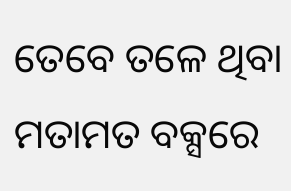ତେବେ ତଳେ ଥିବା ମତାମତ ବକ୍ସରେ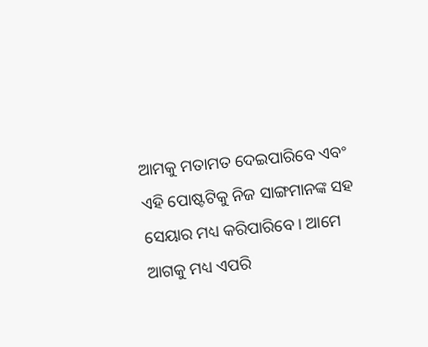ଆମକୁ ମତାମତ ଦେଇପାରିବେ ଏବଂ ଏହି ପୋଷ୍ଟଟିକୁ ନିଜ ସାଙ୍ଗମାନଙ୍କ ସହ ସେୟାର ମଧ୍ୟ କରିପାରିବେ । ଆମେ ଆଗକୁ ମଧ୍ୟ ଏପରି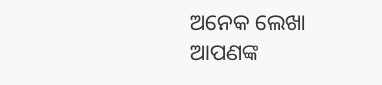ଅନେକ ଲେଖା ଆପଣଙ୍କ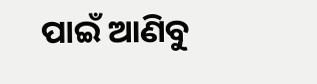ପାଇଁ ଆଣିବୁ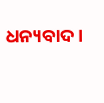ଧନ୍ୟବାଦ ।